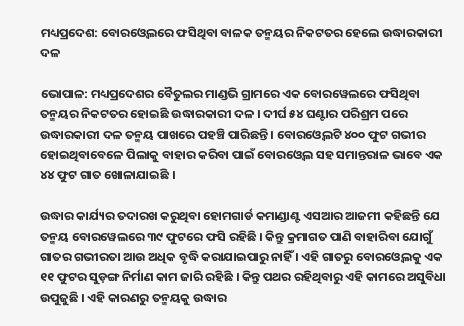ମଧ୍ୟପ୍ରଦେଶ: ବୋରଓ୍ବେଲରେ ଫସିଥିବା ବାଳକ ତନ୍ମୟର ନିକଟତର ହେଲେ ଉଦ୍ଧାରକାରୀ ଦଳ

ଭୋପାଳ: ମଧ୍ୟପ୍ରଦେଶର ବୈତୁଲର ମାଣ୍ଡଭି ଗ୍ରାମରେ ଏକ ବୋରୱେଲରେ ଫସିଥିବା ତନ୍ମୟର ନିକଟତର ହୋଇଛି ଉଦ୍ଧାରକାରୀ ଦଳ । ଦୀର୍ଘ ୫୪ ଘଣ୍ଟାର ପରିଶ୍ରମ ପରେ ଉଦ୍ଧାରକାରୀ ଦଳ ତନ୍ମୟ ପାଖରେ ପହଞ୍ଚି ପାରିଛନ୍ତି । ବୋରଓ୍ବେଲଟି ୪୦୦ ଫୁଟ ଗଭୀର ହୋଇଥିବାବେଳେ ପିଲାକୁ ବାହାର କରିବା ପାଇଁ ବୋରଓ୍ବେଲ ସହ ସମାନ୍ତରାଳ ଭାବେ ଏକ ୪୪ ଫୁଟ ଗାତ ଖୋଳାଯାଇଛି ।

ଉଦ୍ଧାର କାର୍ଯ୍ୟର ତଦାରଖ କରୁଥିବା ହୋମଗାର୍ଡ କମାଣ୍ଡାଣ୍ଟ ଏସଆର ଆଜମୀ କହିଛନ୍ତି ଯେ ତନ୍ମୟ ବୋରୱେଲରେ ୩୯ ଫୁଟରେ ଫସି ରହିଛି । କିନ୍ତୁ କ୍ରମାଗତ ପାଣି ବାହାରିବା ଯୋଗୁଁ ଗାତର ଗଭୀରତା ଆଉ ଅଧିକ ବୃଦ୍ଧି କରାଯାଇପାରୁ ନାହିଁ । ଏହି ଗାତରୁ ବୋରଓ୍ବେଲକୁ ଏକ ୧୧ ଫୁଟର ସୁଡ଼ଙ୍ଗ ନିର୍ମାଣ କାମ ଜାରି ରହିଛି । କିନ୍ତୁ ପଥର ରହିଥିବାରୁ ଏହି କାମରେ ଅସୁବିଧା ଉପୁଜୁଛି । ଏହି କାରଣରୁ ତନ୍ମୟକୁ ଉଦ୍ଧାର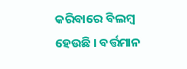କରିବାରେ ବିଲମ୍ବ ହେଉଛି । ବର୍ତ୍ତମାନ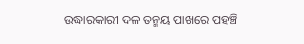ଉଦ୍ଧାରକାରୀ ଦଳ ତନ୍ମୟ ପାଖରେ ପହଞ୍ଚି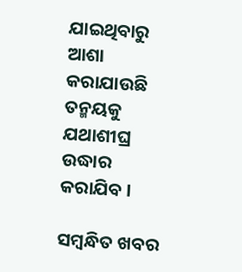ଯାଇଥିବାରୁ ଆଶା କରାଯାଉଛି ତନ୍ମୟକୁ ଯଥାଶୀଘ୍ର ଉଦ୍ଧାର କରାଯିବ ।

ସମ୍ବନ୍ଧିତ ଖବର